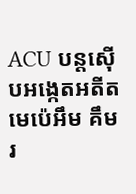ACU បន្តស៊ើបអង្កេតអតីតមេប៉េអឹម គឹម រ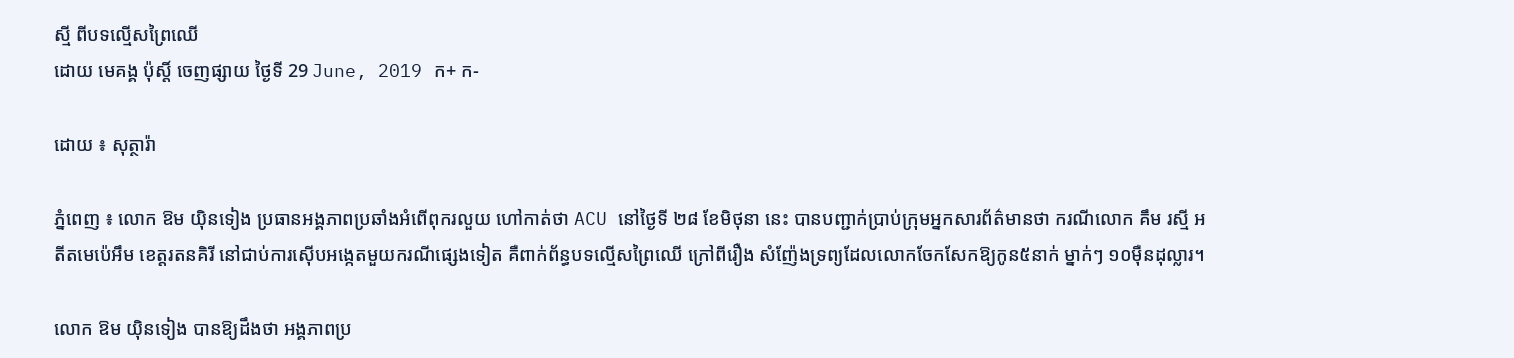ស្មី ពីបទល្មើសព្រៃឈើ
ដោយ មេគង្គ ប៉ុស្តិ៍ ចេញផ្សាយ ថ្ងៃទី 29 June, 2019 ក+ ក-

ដោយ ៖ សុត្ថារ៉ា

ភ្នំពេញ ៖ លោក ឱម យ៉ិនទៀង ប្រធានអង្គភាពប្រឆាំងអំពើពុករលួយ ហៅកាត់ថា ACU នៅថ្ងៃទី ២៨ ខែមិថុនា នេះ បានបញ្ជាក់ប្រាប់ក្រុមអ្នកសារព័ត៌មានថា ករណីលោក គឹម រស្មី អតីតមេប៉េអឹម ខេត្តរតនគិរី នៅជាប់ការស៊ើបអង្កេតមួយករណីផ្សេងទៀត គឺពាក់ព័ន្ធបទល្មើសព្រៃឈើ ក្រៅពីរឿង សំញ៉ែងទ្រព្យដែលលោកចែកសែកឱ្យកូន៥នាក់ ម្នាក់ៗ ១០ម៉ឺនដុល្លារ។

លោក ឱម យ៉ិនទៀង បានឱ្យដឹងថា អង្គភាពប្រ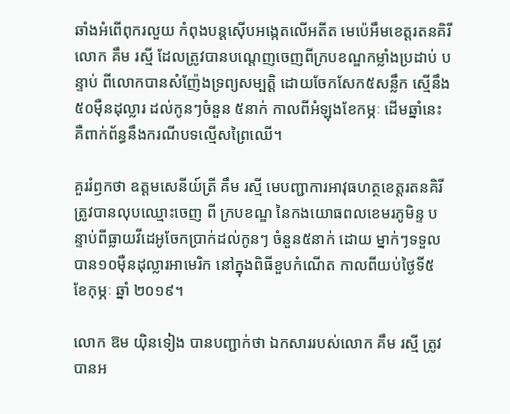ឆាំងអំពើពុករលួយ កំពុងបន្តស៊ើបអង្កេតលើអតីត មេប៉េអឹមខេត្តរតនគិរី លោក គឹម រស្មី ដែលត្រូវបានបណ្តេញចេញពីក្របខណ្ឌកម្លាំងប្រដាប់ បន្ទាប់ ពីលោកបានសំញ៉ែងទ្រព្យសម្បត្តិ ដោយចែកសែក៥សន្លឹក ស្មើនឹង៥០ម៉ឺនដុល្លារ ដល់កូនៗចំនួន ៥នាក់ កាលពីអំឡុងខែកម្ភៈ ដើមឆ្នាំនេះ គឺពាក់ព័ន្ធនឹងករណីបទល្មើសព្រៃឈើ។

គួររំឭកថា ឧត្តមសេនីយ៍ត្រី គឹម រស្មី មេបញ្ជាការអាវុធហត្ថខេត្តរតនគិរី ត្រូវបានលុបឈ្មោះចេញ ពី ក្របខណ្ឌ នៃកងយោធពលខេមរភូមិន្ទ បន្ទាប់ពីធ្លាយវីដេអូចែកប្រាក់ដល់កូនៗ ចំនួន៥នាក់ ដោយ ម្នាក់ៗទទួលបាន១០ម៉ឺនដុល្លារអាមេរិក នៅក្នុងពិធីខួបកំណើត កាលពីយប់ថ្ងៃទី៥ ខែកុម្ភៈ ឆ្នាំ ២០១៩។

លោក ឱម យ៉ិនទៀង បានបញ្ជាក់ថា ឯកសាររបស់លោក គឹម រស្មី ត្រូវបានអ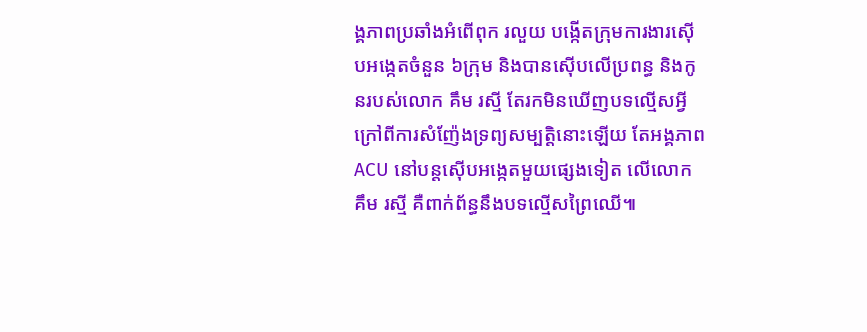ង្គភាពប្រឆាំងអំពើពុក រលួយ បង្កើតក្រុមការងារស៊ើបអង្កេតចំនួន ៦ក្រុម និងបានស៊ើបលើប្រពន្ធ និងកូនរបស់លោក គឹម រស្មី តែរកមិនឃើញបទល្មើសអ្វី ក្រៅពីការសំញ៉ែងទ្រព្យសម្បត្តិនោះឡើយ តែអង្គភាព ACU នៅបន្តស៊ើបអង្កេតមួយផ្សេងទៀត លើលោក គឹម រស្មី គឺពាក់ព័ន្ធនឹងបទល្មើសព្រៃឈើ៕